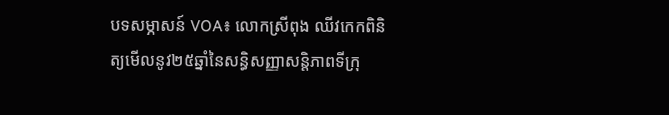បទសម្ភាសន៍ VOA៖ លោកស្រីពុង ឈីវកេកពិនិត្យមើលនូវ២៥ឆ្នាំនៃសន្ធិសញ្ញាសន្តិភាពទីក្រុ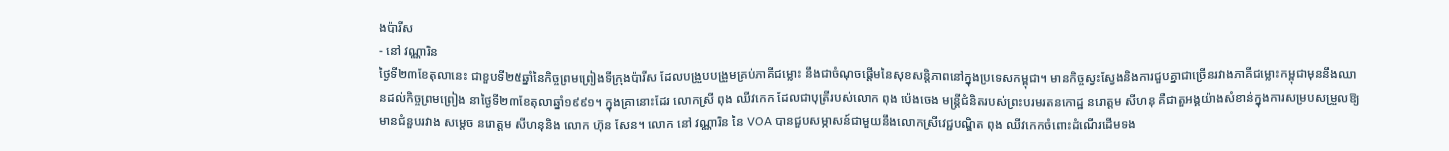ងប៉ារីស
- នៅ វណ្ណារិន
ថ្ងៃទី២៣ខែតុលានេះ ជាខួបទី២៥ឆ្នាំនៃកិច្ចព្រមព្រៀងទីក្រុងប៉ារីស ដែលបង្រួបបង្រួមគ្រប់ភាគីជម្លោះ នឹងជាចំណុចផ្តើមនៃសុខសន្តិភាពនៅក្នុងប្រទេសកម្ពុជា។ មានកិច្ចស្វះស្វែងនិងការជួបគ្នាជាច្រើនរវាងភាគីជម្លោះកម្ពុជាមុននឹងឈានដល់កិច្ចព្រមព្រៀង នាថ្ងៃទី២៣ខែតុលាឆ្នាំ១៩៩១។ ក្នុងគ្រានោះដែរ លោកស្រី ពុង ឈីវកេក ដែលជាបុត្រីរបស់លោក ពុង ប៉េងចេង មន្ត្រីជំនិតរបស់ព្រះបរមរតនកោដ្ឋ នរោត្តម សីហនុ គឺជាតួអង្គយ៉ាងសំខាន់ក្នុងការសម្របសម្រួលឱ្យមានជំនួបរវាង សម្តេច នរោត្តម សីហនុនិង លោក ហ៊ុន សែន។ លោក នៅ វណ្ណារិន នៃ VOA បានជួបសម្ភាសន៍ជាមួយនឹងលោកស្រីវេជ្ជបណ្ឌិត ពុង ឈីវកេកចំពោះដំណើរដើមទង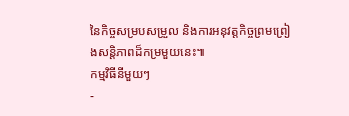នៃកិច្ចសម្របសម្រួល និងការអនុវត្តកិច្ចព្រមព្រៀងសន្តិភាពដ៏កម្រមួយនេះ៕
កម្មវិធីនីមួយៗ
-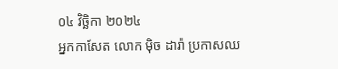០៤ វិច្ឆិកា ២០២៤
អ្នកកាសែត លោក ម៉ិច ដារ៉ា ប្រកាសឈ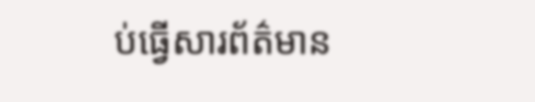ប់ធ្វើសារព័ត៌មាន